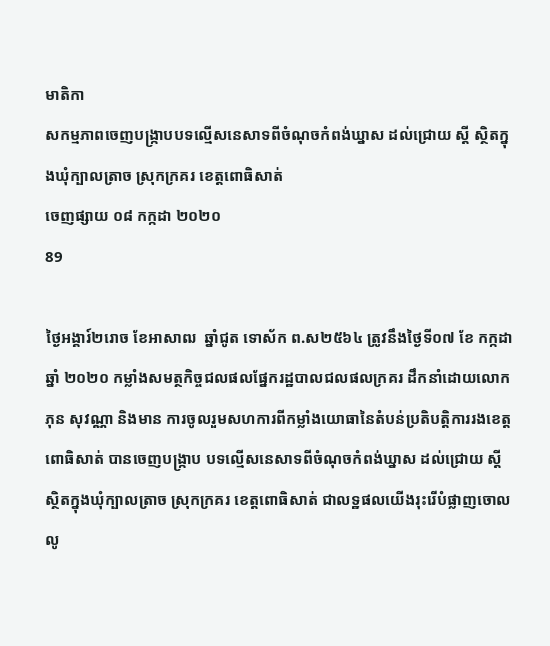មាតិកា
សកម្មភាពចេញបង្រ្កាបបទល្មើសនេសាទពីចំណុចកំពង់ឃ្នាស ដល់ជ្រោយ ស្តី ស្ថិតក្នុងឃុំក្បាលត្រាច ស្រុកក្រគរ ខេត្តពោធិសាត់
ចេញផ្សាយ ០៨ កក្កដា ២០២០
89

ថ្ងៃអង្គារ៍២រោច ខែអាសាឍ  ឆ្នាំជូត ទោស័ក ព.ស២៥៦៤ ត្រូវនឹងថ្ងៃទី០៧ ខែ កក្កដា ឆ្នាំ ២០២០ កម្លាំងសមត្ថកិច្ចជលផលផ្នែករដ្ឋបាលជលផលក្រគរ ដឹកនាំដោយលោក ភុន សុវណ្ណា និងមាន ការចូលរួមសហការពីកម្លាំងយោធានៃតំបន់ប្រតិបត្តិការរងខេត្តពោធិសាត់ បានចេញបង្រ្កាប បទល្មើសនេសាទពីចំណុចកំពង់ឃ្នាស ដល់ជ្រោយ ស្តី ស្ថិតក្នុងឃុំក្បាលត្រាច ស្រុកក្រគរ ខេត្តពោធិសាត់ ជាលទ្ឋផលយើងរុះរើបំផ្លាញចោលលូ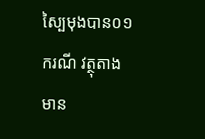ស្បៃមុងបាន០១ករណី វត្ថុតាងមាន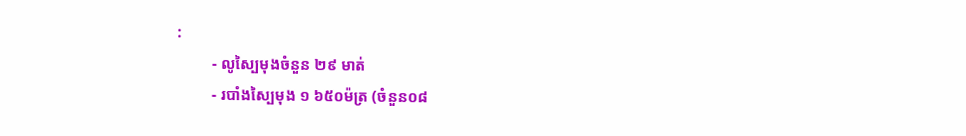:
         - លូស្បៃមុងចំនួន ២៩ មាត់
         - របាំងស្បៃមុង ១ ៦៥០ម៉ត្រ (ចំនួន០៨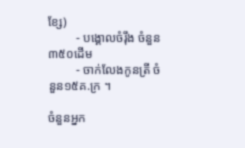ខ្សែ)
         - បង្គោលចំរ៉ឹង ចំនួន៣៥០ដើម
         - ចាក់លែងកូនត្រី ចំនួន១៥គ.ក្រ ។

ចំនួនអ្នក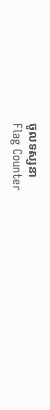ចូលទស្សនា
Flag Counter